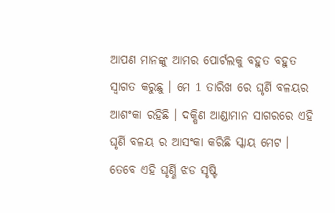ଆପଣ ମାନଙ୍କୁ ଆମର ପୋର୍ଟଲକୁ ବହୁତ ବହୁତ ସ୍ୱାଗତ କରୁଛୁ । ମେ 1 ତାରିଖ ରେ ଘୃର୍ଣି ବଳୟର ଆଶଂକା ରହିଛି । ଦକ୍ଷିଣ ଆଣ୍ଡାମାନ ସାଗରରେ ଏହି ଘୃର୍ଣି ବଳୟ ର ଆସଂକା କରିଛି ସ୍କାୟ ମେଟ । ତେବେ ଏହି ଘୃର୍ଣ୍ଣି ଝଡ ସୃଷ୍ଟି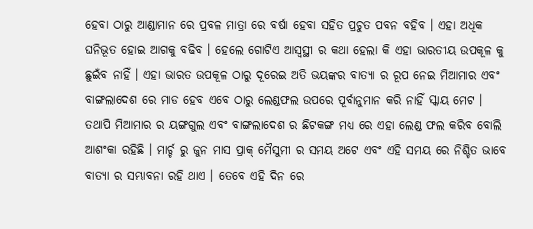ହେବା ଠାରୁ ଆଣ୍ଡାମାନ ରେ ପ୍ରବଳ ମାତ୍ରା ରେ ବର୍ଷା ହେବା ସହିତ ପ୍ରଚୁତ ପବନ ବହିବ । ଏହା ଅଧିକ ଘନିଭୂତ ହୋଇ ଆଗକୁ ବଢିବ । ହେଲେ ଗୋଟିଏ ଆସ୍ୱସ୍ଥୀ ର କଥା ହେଲା କି ଏହା ଭାରତୀୟ ଉପକୂଳ କୁ ଛୁଇଁବ ନାହିଁ । ଏହା ଭାରତ ଉପକୂଳ ଠାରୁ ଦୂରେଇ ଅତି ଭୟଙ୍କର ବାତ୍ୟା ର ରୂପ ନେଇ ମିଆମାର ଏବଂ ବାଙ୍ଗଲାଦେଶ ରେ ମାଡ ହେବ ଏବେ ଠାରୁ ଲେଣ୍ଡଫଲ ଉପରେ ପୂର୍ବାନୁମାନ କରି ନାହିଁ ସ୍କାୟ ମେଟ ।
ତଥାପି ମିଆମାର ର ୟଙ୍ଗଗୁଲ ଏବଂ ବାଙ୍ଗଲାଦେଶ ର ଛିଟକଙ୍ଗ ମଧ୍ୟ ରେ ଏହା ଲେଣ୍ଡ ଫଲ କରିବ ବୋଲି ଆଶଂକା ରହିଛି । ମାର୍ଚ୍ଚ ରୁ ଜୁନ ମାସ ପ୍ରାକ୍ ମୈସୁମୀ ର ସମୟ ଅଟେ ଏବଂ ଏହି ସମୟ ରେ ନିଶ୍ଚିତ ଭାବେ ବାତ୍ୟା ର ସମ୍ଭାବନା ରହି ଥାଏ । ତେବେ ଏହି ଦିନ ରେ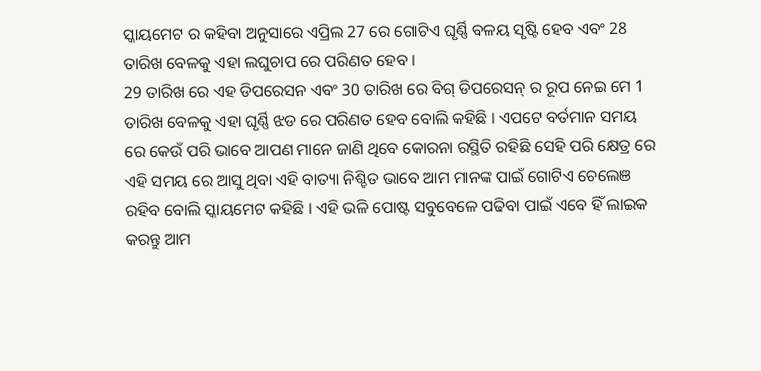ସ୍କାୟମେଟ ର କହିବା ଅନୁସାରେ ଏପ୍ରିଲ 27 ରେ ଗୋଟିଏ ଘୃର୍ଣ୍ଣି ବଳୟ ସୃଷ୍ଟି ହେବ ଏବଂ 28 ତାରିଖ ବେଳକୁ ଏହା ଲଘୁଚାପ ରେ ପରିଣତ ହେବ ।
29 ତାରିଖ ରେ ଏହ ଡିପରେସନ ଏବଂ 30 ତାରିଖ ରେ ବିଗ୍ ଡିପରେସନ୍ ର ରୂପ ନେଇ ମେ 1 ତାରିଖ ବେଳକୁ ଏହା ଘୃର୍ଣ୍ଣି ଝଡ ରେ ପରିଣତ ହେବ ବୋଲି କହିଛି । ଏପଟେ ବର୍ତମାନ ସମୟ ରେ କେଉଁ ପରି ଭାବେ ଆପଣ ମାନେ ଜାଣି ଥିବେ କୋରନା ରସ୍ଥିତି ରହିଛି ସେହି ପରି କ୍ଷେତ୍ର ରେ ଏହି ସମୟ ରେ ଆସୁ ଥିବା ଏହି ବାତ୍ୟା ନିଶ୍ଚିତ ଭାବେ ଆମ ମାନଙ୍କ ପାଇଁ ଗୋଟିଏ ଚେଲେଞ ରହିବ ବୋଲି ସ୍କାୟମେଟ କହିଛି । ଏହି ଭଳି ପୋଷ୍ଟ ସବୁବେଳେ ପଢିବା ପାଇଁ ଏବେ ହିଁ ଲାଇକ କରନ୍ତୁ ଆମ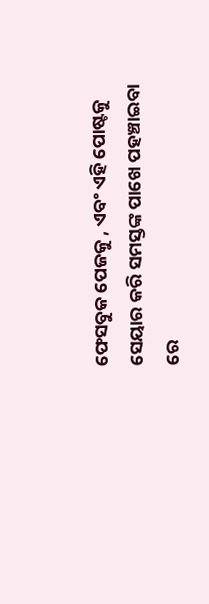ଫେସବୁକ ପେଜକୁ , ଏବଂ ଏହି ପୋଷ୍ଟକୁ ସେୟାର କରି ସମସ୍ତଙ୍କ ପାଖେ ପହଞ୍ଚାଇବା ରେ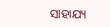ସାହାଯ୍ୟ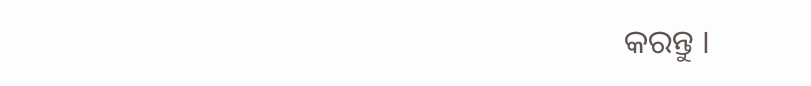କରନ୍ତୁ ।